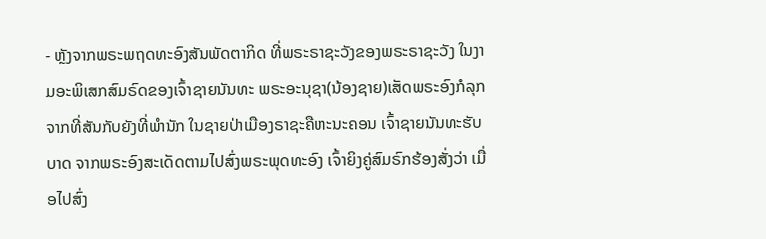- ຫຼັງຈາກພຣະພຖດທະອົງສັນພັດຕາກິດ ທີ່ພຣະຣາຊະວັງຂອງພຣະຣາຊະວັງ ໃນງາມອະພິເສກສົມຣົດຂອງເຈົ້າຊາຍນັນທະ ພຣະອະນຸຊາ(ນ້ອງຊາຍ)ເສັດພຣະອົງກໍລຸກຈາກທີ່ສັນກັບຍັງທີ່ພໍານັກ ໃນຊາຍປ່າເມືອງຣາຊະຄືຫະນະຄອນ ເຈົ້າຊາຍນັນທະຮັບບາດ ຈາກພຣະອົງສະເດັດຕາມໄປສົ່ງພຣະພຸດທະອົງ ເຈົ້າຍິງຄູ່ສົມຣົກຮ້ອງສັ່ງວ່າ ເມື່ອໄປສົ່ງ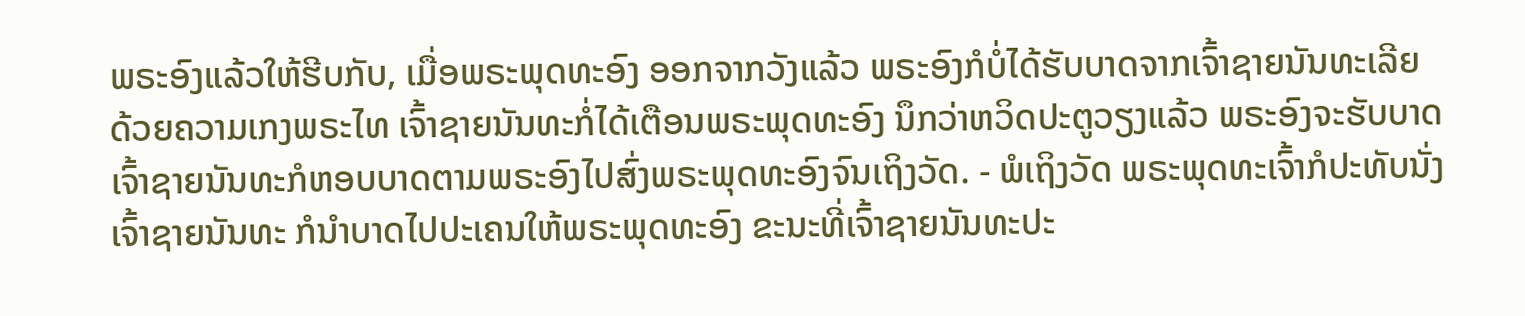ພຣະອົງແລ້ວໃຫ້ຮີບກັບ, ເມື່ອພຣະພຸດທະອົງ ອອກຈາກວັງແລ້ວ ພຣະອົງກໍບໍ່ໄດ້ຮັບບາດຈາກເຈົ້າຊາຍນັນທະເລີຍ ດ້ວຍຄວາມເກງພຣະໄທ ເຈົ້າຊາຍນັນທະກໍ່ໄດ້ເຕືອນພຣະພຸດທະອົງ ນຶກວ່າຫວິດປະຕູວຽງແລ້ວ ພຣະອົງຈະຮັບບາດ ເຈົ້າຊາຍນັນທະກໍຫອບບາດຕາມພຣະອົງໄປສົ່ງພຣະພຸດທະອົງຈົນເຖິງວັດ. - ພໍເຖິງວັດ ພຣະພຸດທະເຈົ້າກໍປະທັບນັ່ງເຈົ້າຊາຍນັນທະ ກໍນໍາບາດໄປປະເຄນໃຫ້ພຣະພຸດທະອົງ ຂະນະທີ່ເຈົ້າຊາຍນັນທະປະ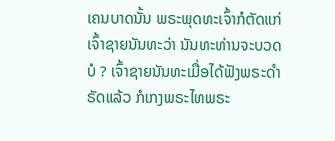ເຄນບາດນັ້ນ ພຣະພຸດທະເຈົ້າກໍຕັດແກ່ເຈົ້າຊາຍນັນທະວ່າ ນັນທະທ່ານຈະບວດບໍ ? ເຈົ້າຊາຍນັນທະເມື່ອໄດ້ຟັງພຣະດໍາຣັດແລ້ວ ກໍເກງພຣະໄທພຣະ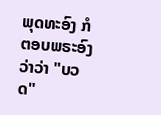ພຸດທະອົງ ກໍຕອບພຣະອົງວ່າວ່າ "ບວດ"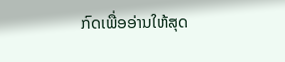ກົດເພື່ອອ່ານໃຫ້ສຸດ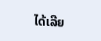ໄດ້ເລີຍ